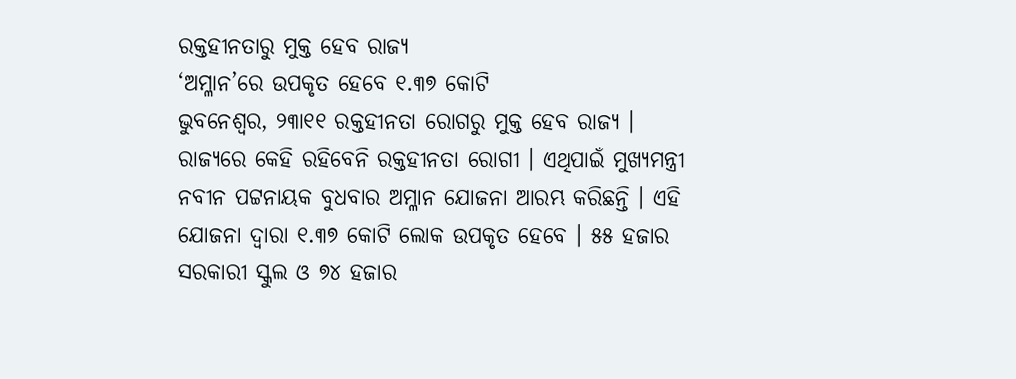ରକ୍ତହୀନତାରୁ ମୁକ୍ତ ହେବ ରାଜ୍ୟ
‘ଅମ୍ଳାନ’ରେ ଉପକୃତ ହେବେ ୧.୩୭ କୋଟି
ଭୁବନେଶ୍ୱର, ୨୩ା୧୧ ରକ୍ତହୀନତା ରୋଗରୁ ମୁକ୍ତ ହେବ ରାଜ୍ୟ । ରାଜ୍ୟରେ କେହି ରହିବେନି ରକ୍ତହୀନତା ରୋଗୀ । ଏଥିପାଇଁ ମୁଖ୍ୟମନ୍ତ୍ରୀ ନବୀନ ପଟ୍ଟନାୟକ ବୁଧବାର ଅମ୍ଳାନ ଯୋଜନା ଆରମ୍ଭ କରିଛନ୍ତି । ଏହି ଯୋଜନା ଦ୍ୱାରା ୧.୩୭ କୋଟି ଲୋକ ଉପକୃତ ହେବେ । ୫୫ ହଜାର ସରକାରୀ ସ୍କୁଲ ଓ ୭୪ ହଜାର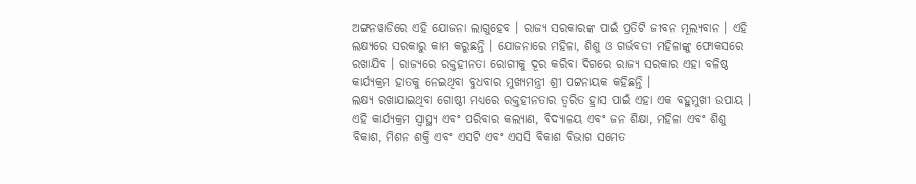ଅଙ୍ଗନୱାଡିରେ ଏହି ଯୋଜନା ଲାଗୁହେବ । ରାଜ୍ୟ ସରକାରଙ୍କ ପାଇଁ ପ୍ରତିଟି ଜୀବନ ମୂଲ୍ୟବାନ । ଏହି ଲକ୍ଷ୍ୟରେ ସରକାରୁ କାମ କରୁଛନ୍ତି । ଯୋଜନାରେ ମହିଳା, ଶିଶୁ ଓ ଗର୍ଭବତୀ ମହିଳାଙ୍କୁ ଫୋକସରେ ରଖାଯିବ । ରାଜ୍ୟରେ ରକ୍ତହୀନତା ରୋଗୀକୁ ଦୂର କରିବା ଦିଗରେ ରାଜ୍ୟ ସରକାର ଏହା ବଳିଷ୍ଠ କାର୍ଯ୍ୟକ୍ରମ ହାତକୁ ନେଇଥିବା ବୁଧବାର ମୁଖ୍ୟମନ୍ତ୍ରୀ ଶ୍ରୀ ପଟ୍ଟନାୟକ କହିଛନ୍ତି ।
ଲକ୍ଷ୍ୟ ରଖାଯାଇଥିବା ଗୋଷ୍ଠୀ ମଧ୍ୟରେ ରକ୍ତହୀନତାର ତ୍ୱରିତ ହ୍ରାସ ପାଇଁ ଏହା ଏକ ବହୁମୁଖୀ ଉପାୟ । ଏହି କାର୍ଯ୍ୟକ୍ରମ ସ୍ୱାସ୍ଥ୍ୟ ଏବଂ ପରିବାର କଲ୍ୟାଣ, ବିଦ୍ୟାଳୟ ଏବଂ ଜନ ଶିକ୍ଷା, ମହିଳା ଏବଂ ଶିଶୁ ବିକାଶ, ମିଶନ ଶକ୍ତି ଏବଂ ଏସଟି ଏବଂ ଏସସି ବିକାଶ ବିଭାଗ ସମେତ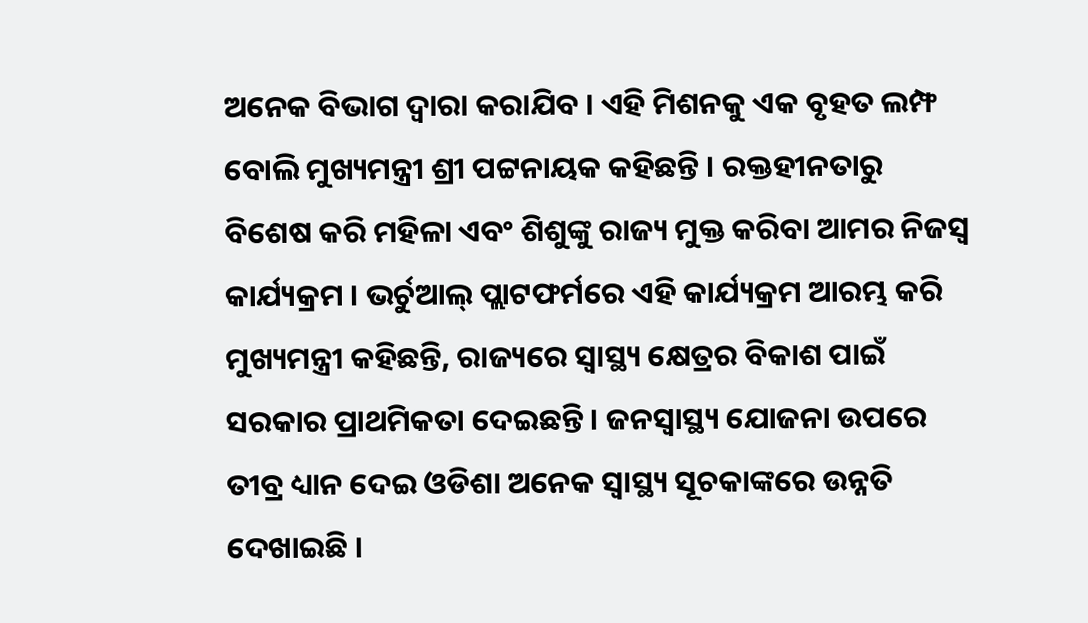ଅନେକ ବିଭାଗ ଦ୍ୱାରା କରାଯିବ । ଏହି ମିଶନକୁ ଏକ ବୃହତ ଲମ୍ଫ ବୋଲି ମୁଖ୍ୟମନ୍ତ୍ରୀ ଶ୍ରୀ ପଟ୍ଟନାୟକ କହିଛନ୍ତି । ରକ୍ତହୀନତାରୁ ବିଶେଷ କରି ମହିଳା ଏବଂ ଶିଶୁଙ୍କୁ ରାଜ୍ୟ ମୁକ୍ତ କରିବା ଆମର ନିଜସ୍ୱ କାର୍ଯ୍ୟକ୍ରମ । ଭର୍ଚୁଆଲ୍ ପ୍ଲାଟଫର୍ମରେ ଏହି କାର୍ଯ୍ୟକ୍ରମ ଆରମ୍ଭ କରି ମୁଖ୍ୟମନ୍ତ୍ରୀ କହିଛନ୍ତି, ରାଜ୍ୟରେ ସ୍ୱାସ୍ଥ୍ୟ କ୍ଷେତ୍ରର ବିକାଶ ପାଇଁ ସରକାର ପ୍ରାଥମିକତା ଦେଇଛନ୍ତି । ଜନସ୍ୱାସ୍ଥ୍ୟ ଯୋଜନା ଉପରେ ତୀବ୍ର ଧ୍ୟାନ ଦେଇ ଓଡିଶା ଅନେକ ସ୍ୱାସ୍ଥ୍ୟ ସୂଚକାଙ୍କରେ ଉନ୍ନତି ଦେଖାଇଛି ।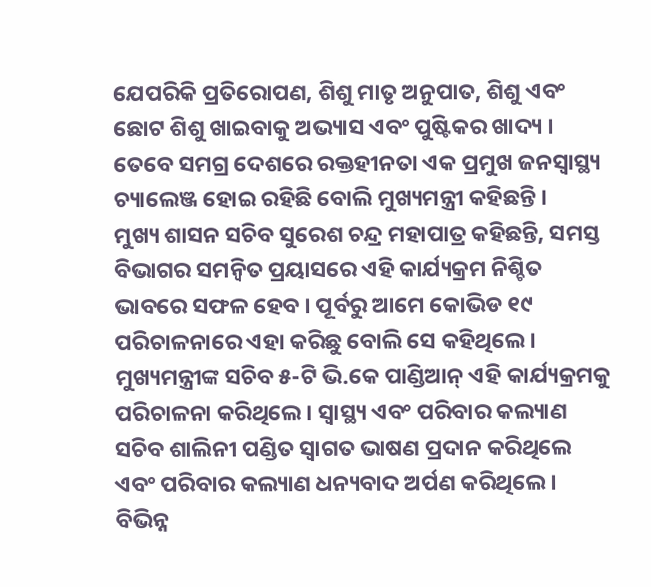ଯେପରିକି ପ୍ରତିରୋପଣ, ଶିଶୁ ମାତୃ ଅନୁପାତ, ଶିଶୁ ଏବଂ ଛୋଟ ଶିଶୁ ଖାଇବାକୁ ଅଭ୍ୟାସ ଏବଂ ପୁଷ୍ଟିକର ଖାଦ୍ୟ । ତେବେ ସମଗ୍ର ଦେଶରେ ରକ୍ତହୀନତା ଏକ ପ୍ରମୁଖ ଜନସ୍ୱାସ୍ଥ୍ୟ ଚ୍ୟାଲେଞ୍ଜ ହୋଇ ରହିଛି ବୋଲି ମୁଖ୍ୟମନ୍ତ୍ରୀ କହିଛନ୍ତି ।
ମୁଖ୍ୟ ଶାସନ ସଚିବ ସୁରେଶ ଚନ୍ଦ୍ର ମହାପାତ୍ର କହିଛନ୍ତି, ସମସ୍ତ ବିଭାଗର ସମନ୍ୱିତ ପ୍ରୟାସରେ ଏହି କାର୍ଯ୍ୟକ୍ରମ ନିଶ୍ଚିତ ଭାବରେ ସଫଳ ହେବ । ପୂର୍ବରୁ ଆମେ କୋଭିଡ ୧୯ ପରିଚାଳନାରେ ଏହା କରିଛୁ ବୋଲି ସେ କହିଥିଲେ । ମୁଖ୍ୟମନ୍ତ୍ରୀଙ୍କ ସଚିବ ୫-ଟି ଭି.କେ ପାଣ୍ଡିଆନ୍ ଏହି କାର୍ଯ୍ୟକ୍ରମକୁ ପରିଚାଳନା କରିଥିଲେ । ସ୍ୱାସ୍ଥ୍ୟ ଏବଂ ପରିବାର କଲ୍ୟାଣ ସଚିବ ଶାଲିନୀ ପଣ୍ଡିତ ସ୍ୱାଗତ ଭାଷଣ ପ୍ରଦାନ କରିଥିଲେ ଏବଂ ପରିବାର କଲ୍ୟାଣ ଧନ୍ୟବାଦ ଅର୍ପଣ କରିଥିଲେ । ବିଭିନ୍ନ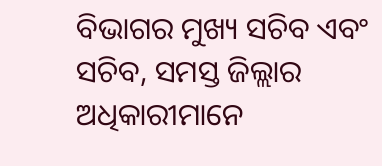ବିଭାଗର ମୁଖ୍ୟ ସଚିବ ଏବଂ ସଚିବ, ସମସ୍ତ ଜିଲ୍ଲାର ଅଧିକାରୀମାନେ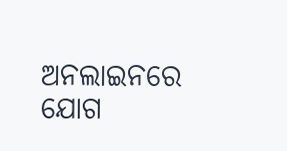ଅନଲାଇନରେ ଯୋଗ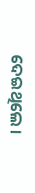ଦେଇଥିଲେ ।